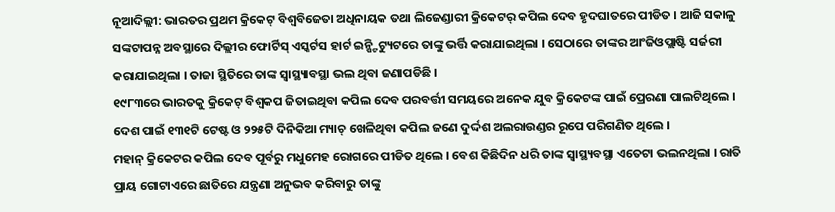ନୂଆଦିଲ୍ଲୀ: ଭାରତର ପ୍ରଥମ କ୍ରିକେଟ୍ ବିଶ୍ୱବିଜେତା ଅଧିନାୟକ ତଥା ଲିଜେଣ୍ଡାରୀ କ୍ରିକେଟର୍ କପିଲ ଦେବ ହୃଦଘାତରେ ପୀଡିତ । ଆଜି ସକାଳୁ ସଙ୍କଟାପନ୍ନ ଅବସ୍ଥାରେ ଦିଲ୍ଲୀର ଫୋର୍ଟିସ୍ ଏସ୍କର୍ଟସ ହାର୍ଟ ଇନ୍ଷ୍ଟିଟ୍ୟୁଟରେ ତାଙ୍କୁ ଭର୍ତ୍ତି କରାଯାଇଥିଲା । ସେଠାରେ ତାଙ୍କର ଆଂଜିଓପ୍ଲାଷ୍ଟି ସର୍ଜରୀ କରାଯାଇଥିଲା । ତାଜା ସ୍ଥିତିରେ ତାଙ୍କ ସ୍ୱାସ୍ଥ୍ୟାବସ୍ଥା ଭଲ ଥିବା ଜଣାପଡିଛି ।
୧୯୮୩ରେ ଭାରତକୁ କ୍ରିକେଟ୍ ବିଶ୍ୱକପ ଜିତାଇଥିବା କପିଲ ଦେବ ପରବର୍ତ୍ତୀ ସମୟରେ ଅନେକ ଯୁବ କ୍ରିକେଟଙ୍କ ପାଇଁ ପ୍ରେରଣା ପାଲଟିଥିଲେ । ଦେଶ ପାଇଁ ୧୩୧ଟି ଟେଷ୍ଟ ଓ ୨୨୫ଟି ଦିନିକିଆ ମ୍ୟାଚ୍ ଖେଳିଥିବା କପିଲ ଜଣେ ଦୁର୍ଦ୍ଦଶ ଅଲରାଉଣ୍ଡର ରୂପେ ପରିଗଣିତ ଥିଲେ ।
ମହାନ୍ କ୍ରିକେଟର କପିଲ ଦେବ ପୂର୍ବରୁ ମଧୁମେହ ରୋଗରେ ପୀଡିତ ଥିଲେ । ବେଶ କିଛିଦିନ ଧରି ତାଙ୍କ ସ୍ୱାସ୍ଥ୍ୟବସ୍ଥା ଏତେଟା ଭଲନଥିଲା । ରାତି ପ୍ରାୟ ଗୋଟାଏରେ ଛାତିରେ ଯନ୍ତ୍ରଣା ଅନୁଭବ କରିବାରୁ ତାଙ୍କୁ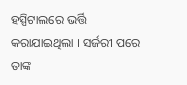ହସ୍ପିଟାଲରେ ଭର୍ତ୍ତି କରାଯାଇଥିଲା । ସର୍ଜରୀ ପରେ ତାଙ୍କ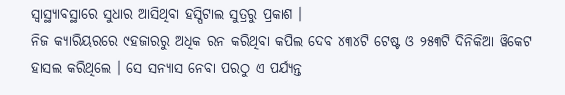ସ୍ୱାସ୍ଥ୍ୟାବସ୍ଥାରେ ସୁଧାର ଆସିଥିବା ହସ୍ପିଟାଲ ସୁତ୍ରରୁ ପ୍ରକାଶ ।
ନିଜ କ୍ୟାରିୟରରେ ୯ହଜାରରୁ ଅଧିକ ରନ କରିଥିବା କପିଲ ଦେବ ୪୩୪ଟି ଟେଷ୍ଟ ଓ ୨୫୩ଟି ଦିନିକିଆ ୱିକେଟ ହାସଲ କରିଥିଲେ । ସେ ସନ୍ୟାସ ନେବା ପରଠୁ ଏ ପର୍ଯ୍ୟନ୍ତ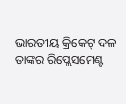ଭାରତୀୟ କ୍ରିକେଟ୍ ଦଳ ତାଙ୍କର ରିପ୍ଲେସମେଣ୍ଟ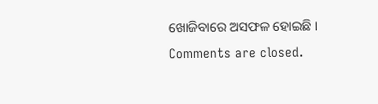ଖୋଜିବାରେ ଅସଫଳ ହୋଇଛି ।
Comments are closed.